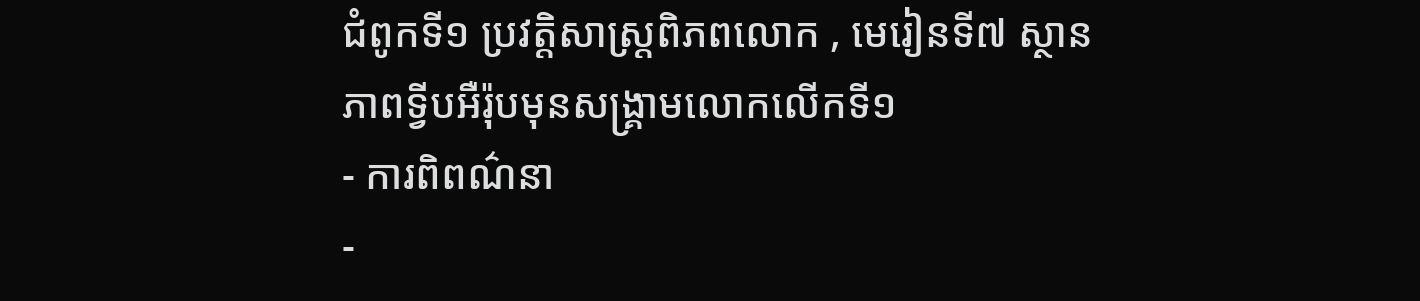ជំពូកទី១ ប្រវត្តិសាស្រ្តពិភពលោក , មេរៀនទី៧ ស្ថានភាពទ្វីបអឺរ៉ុបមុនសង្រ្គាមលោកលើកទី១
- ការពិពណ៌នា
-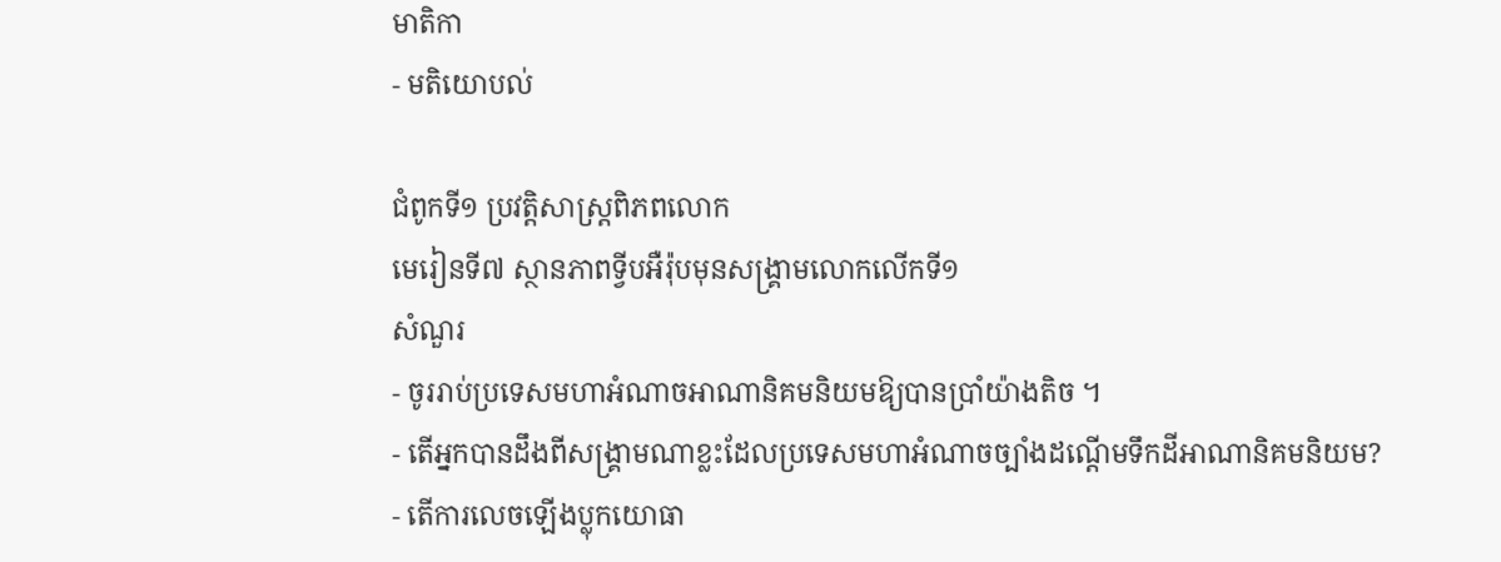មាតិកា
- មតិយោបល់

ជំពូកទី១ ប្រវត្តិសាស្រ្តពិភពលោក
មេរៀនទី៧ ស្ថានភាពទ្វីបអឺរ៉ុបមុនសង្រ្គាមលោកលើកទី១
សំណួរ
- ចូររាប់ប្រទេសមហាអំណាចអាណានិគមនិយមឱ្យបានប្រាំយ៉ាងតិច ។
- តើអ្នកបានដឹងពីសង្រ្គាមណាខ្លះដែលប្រទេសមហាអំណាចច្បាំងដណ្តើមទឹកដីអាណានិគមនិយម?
- តើការលេចឡើងប្លុកយោធា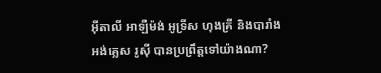អ៊ីតាលី អាឡឺម៉ង់ អូទ្រីស ហុងគ្រី និងបារាំង អង់គ្លេស រូស៊ី បានប្រព្រឹត្តទៅយ៉ាងណា?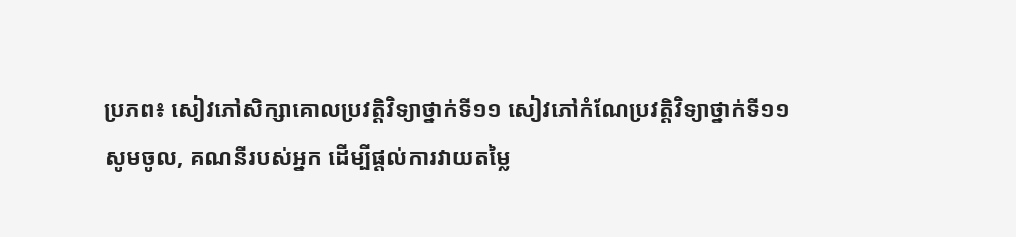ប្រភព៖ សៀវភៅសិក្សាគោលប្រវត្តិវិទ្យាថ្នាក់ទី១១ សៀវភៅកំណែប្រវត្តិវិទ្យាថ្នាក់ទី១១
សូមចូល, គណនីរបស់អ្នក ដើម្បីផ្តល់ការវាយតម្លៃ